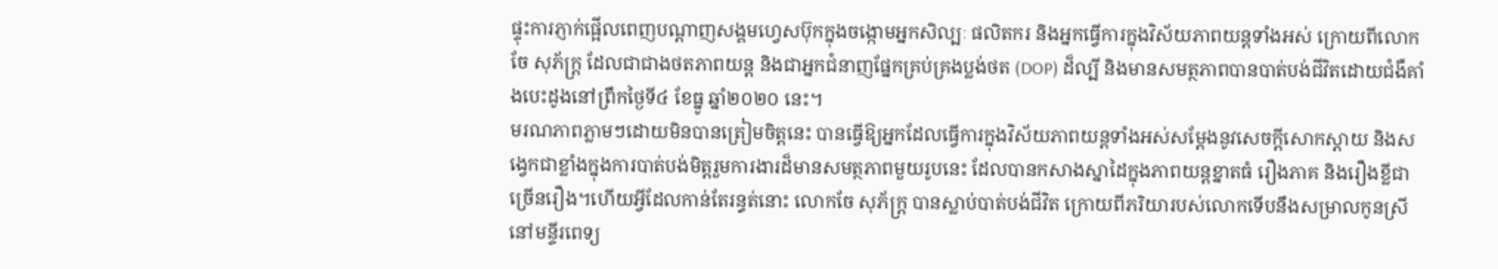ផ្ទុះការភ្ញាក់ផ្អើលពេញបណ្តាញសង្គមហ្វេសប៊ុកក្នុងចង្កោមអ្នកសិល្បៈ ផលិតករ និងអ្នកធ្វើការក្នុងវិស័យភាពយន្តទាំងអស់ ក្រោយពីលោក ចែ សុភ័ក្រ្ត ដែលជាជាងថតភាពយន្ត និងជាអ្នកជំនាញផ្នែកគ្រប់គ្រងប្លង់ថត (DOP) ដ៏ល្បី និងមានសមត្ថភាពបានបាត់បង់ជីវិតដោយជំងឺគាំងបេះដូងនៅព្រឹកថ្ងៃទី៤ ខែធ្នូ ឆ្នាំ២០២០ នេះ។
មរណភាពភ្លាមៗដោយមិនបានត្រៀមចិត្តនេះ បានធ្វើឱ្យអ្នកដែលធ្វើការក្នុងវិស័យភាពយន្តទាំងអស់សម្តែងនូវសេចក្តីសោកស្តាយ និងសង្វេកជាខ្លាំងក្នុងការបាត់បង់មិត្តរួមការងារដ៏មានសមត្ថភាពមួយរូបនេះ ដែលបានកសាងស្នាដៃក្នុងភាពយន្តខ្នាតធំ រឿងភាគ និងរឿងខ្លីជាច្រើនរឿង។ហើយអ្វីដែលកាន់តែរន្ធត់នោះ លោកចែ សុភ័ក្រ្ត បានស្លាប់បាត់បង់ជីវិត ក្រោយពីភរិយារបស់លោកទើបនឹងសម្រាលកូនស្រីនៅមន្ទីរពេទ្យ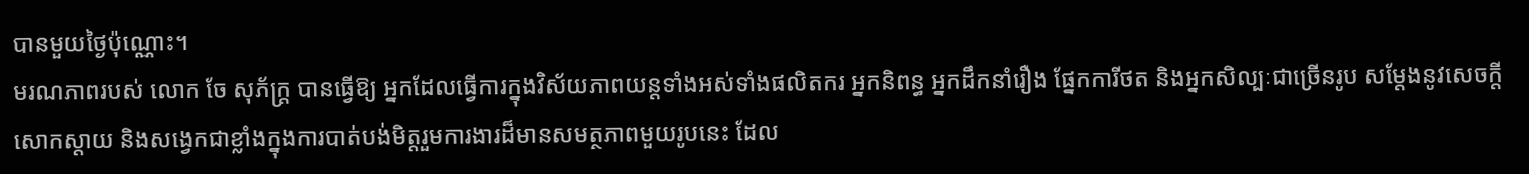បានមួយថ្ងៃប៉ុណ្ណោះ។
មរណភាពរបស់ លោក ចែ សុភ័ក្រ្ត បានធ្វើឱ្យ អ្នកដែលធ្វើការក្នុងវិស័យភាពយន្តទាំងអស់ទាំងផលិតករ អ្នកនិពន្ធ អ្នកដឹកនាំរឿង ផ្នែកការីថត និងអ្នកសិល្បៈជាច្រើនរូប សម្តែងនូវសេចក្តីសោកស្តាយ និងសង្វេកជាខ្លាំងក្នុងការបាត់បង់មិត្តរួមការងារដ៏មានសមត្ថភាពមួយរូបនេះ ដែល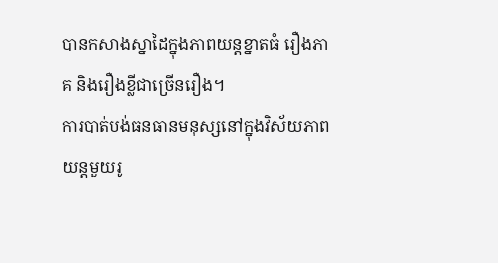បានកសាងស្នាដៃក្នុងភាពយន្តខ្នាតធំ រឿងភាគ និងរឿងខ្លីជាច្រើនរឿង។
ការបាត់បង់ធនធានមនុស្សនៅក្នុងវិស័យភាពយន្តមួយរូ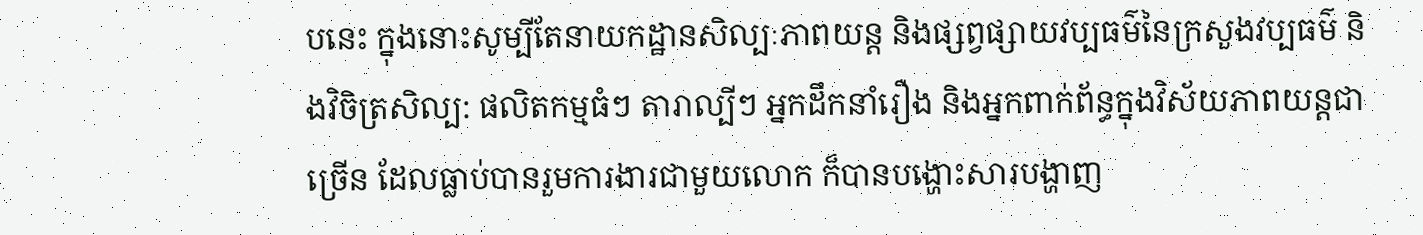បនេះ ក្នុងនោះសូម្បីតែនាយកដ្ឋានសិល្បៈភាពយន្ត និងផ្សព្វផ្សាយវប្បធម៌នៃក្រសួងវប្បធម៌ និងវិចិត្រសិល្ប: ផលិតកម្មធំៗ តារាល្បីៗ អ្នកដឹកនាំរឿង និងអ្នកពាក់ព័ន្ធក្នុងវិស័យភាពយន្តជាច្រើន ដែលធ្លាប់បានរួមការងារជាមួយលោក ក៏បានបង្ហោះសារបង្ហាញ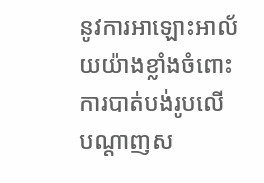នូវការអាឡោះអាល័យយ៉ាងខ្លាំងចំពោះការបាត់បង់រូបលើបណ្តាញស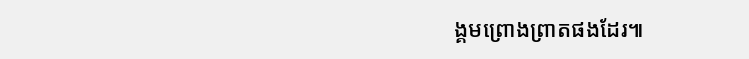ង្គមព្រោងព្រាតផងដែរ៕